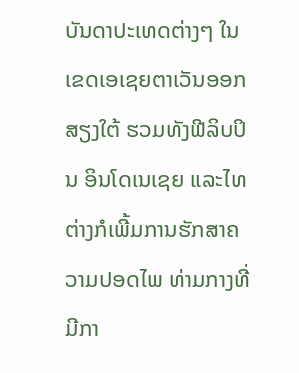ບັນດາປະເທດຕ່າງໆ ໃນເຂດເອເຊຍຕາເວັນອອກສຽງໃຕ້ ຮວມທັງຟີລິບປິນ ອິນໂດເນເຊຍ ແລະໄທ ຕ່າງກໍເພີ້ມການຮັກສາຄວາມປອດໄພ ທ່າມກາງທີ່ມີກາ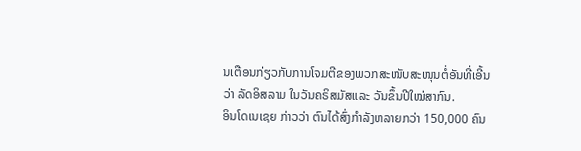ນເຕືອນກ່ຽວກັບການໂຈມຕີຂອງພວກສະໜັບສະໜຸນຕໍ່ອັນທີ່ເອີ້ນວ່າ ລັດອິສລາມ ໃນວັນຄຣິສມັສແລະ ວັນຂຶ້ນປີໃໝ່ສາກົນ.
ອິນໂດເນເຊຍ ກ່າວວ່າ ຕົນໄດ້ສົ່ງກຳລັງຫລາຍກວ່າ 150,000 ຄົນ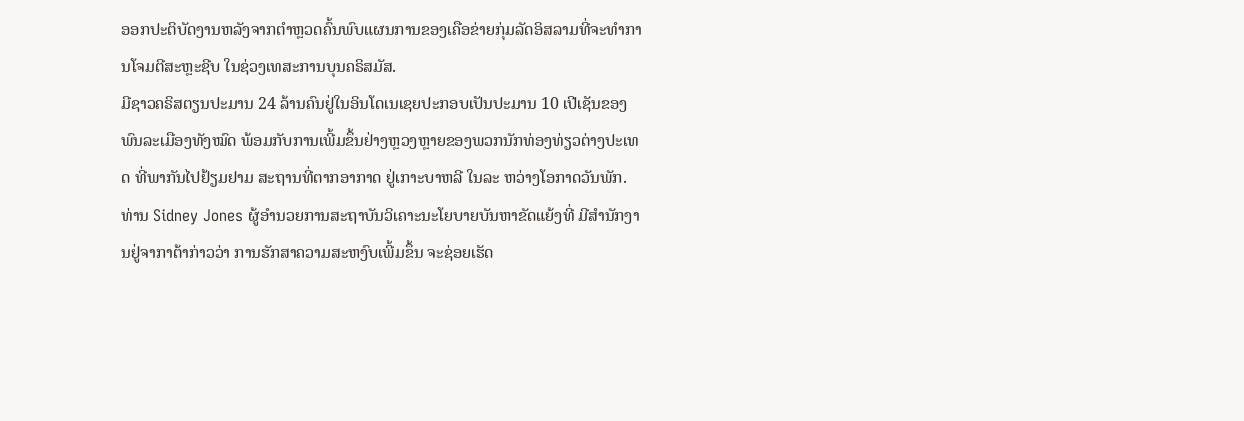ອອກປະຕິບັດງານຫລັງຈາກຕຳຫຼວດຄົ້ນພົບແຜນການຂອງເຄືອຂ່າຍກຸ່ມລັດອິສລາມທີ່ຈະທຳການໂຈມຕີສະຫຼະຊີບ ໃນຊ່ວງເທສະການບຸນຄຣິສມັສ.
ມີຊາວຄຣິສຕຽນປະມານ 24 ລ້ານຄົນຢູ່ໃນອິນໂດເນເຊຍປະກອບເປັນປະມານ 10 ເປີເຊັນຂອງພົນລະເມືອງທັງໝົດ ພ້ອມກັບການເພີ້ມຂຶ້ນຢ່າງຫຼວງຫຼາຍຂອງພວກນັກທ່ອງທ່ຽວຕ່າງປະເທດ ທີ່ພາກັນໄປຢ້ຽມຢາມ ສະຖານທີ່ຕາກອາກາດ ຢູ່ເກາະບາຫລີ ໃນລະ ຫວ່າງໂອກາດວັນພັກ.
ທ່ານ Sidney Jones ຜູ້ອຳນວຍການສະຖາບັນວິເຄາະນະໂຍບາຍບັນຫາຂັດແຍ້ງທີ່ ມີສຳນັກງານຢູ່ຈາກາຕ້າກ່າວວ່າ ການຮັກສາຄວາມສະຫງົບເພີ້ມຂຶ້ນ ຈະຊ່ອຍເຮັດ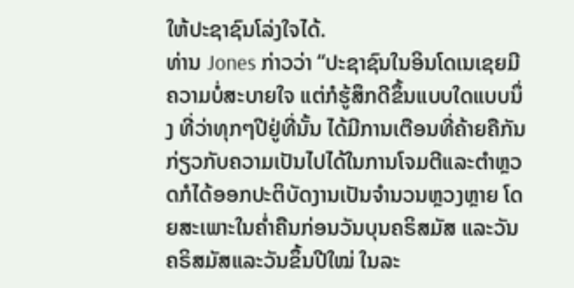ໃຫ້ປະຊາຊົນໂລ່ງໃຈໄດ້.
ທ່ານ Jones ກ່າວວ່າ “ປະຊາຊົນໃນອິນໂດເນເຊຍມີຄວາມບໍ່ສະບາຍໃຈ ແຕ່ກໍຮູ້ສຶກດີຂຶ້ນແບບໃດແບບນຶ່ງ ທີ່ວ່າທຸກໆປີຢູ່ທີ່ນັ້ນ ໄດ້ມີການເຕືອນທີ່ຄ້າຍຄືກັນ ກ່ຽວກັບຄວາມເປັນໄປໄດ້ໃນການໂຈມຕີແລະຕຳຫຼວດກໍໄດ້ອອກປະຕິບັດງານເປັນຈຳນວນຫຼວງຫຼາຍ ໂດຍສະເພາະໃນຄ່ຳຄືນກ່ອນວັນບຸນຄຣິສມັສ ແລະວັນຄຣິສມັສແລະວັນຂຶ້ນປີໃໝ່ ໃນລະ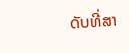ດັບທີ່ສາ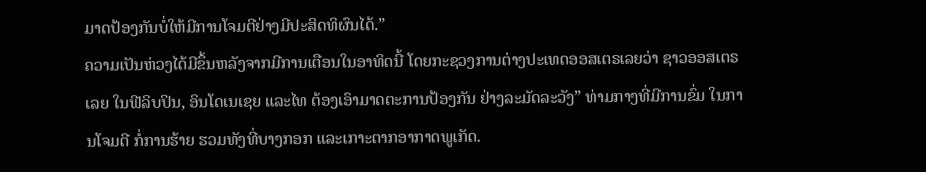ມາດປ້ອງກັນບໍ່ໃຫ້ມີການໂຈມຕີຢ່າງມີປະສິດທິຜົນໄດ້.”
ຄວາມເປັນຫ່ວງໄດ້ມີຂຶ້ນຫລັງຈາກມີການເຕືອນໃນອາທິດນີ້ ໂດຍກະຊວງການຕ່າງປະເທດອອສເຕຣເລຍວ່າ ຊາວອອສເຕຣເລຍ ໃນຟີລິບປິນ, ອິນໂດເນເຊຍ ແລະໄທ ຕ້ອງເອົາມາດຕະການປ້ອງກັນ ຢ່າງລະມັດລະວັງ” ທ່າມກາງທີ່ມີການຂົ່ມ ໃນການໂຈມຕີ ກໍ່ການຮ້າຍ ຮວມທັງທີ່ບາງກອກ ແລະເກາະຕາກອາກາດພູເກັດ.